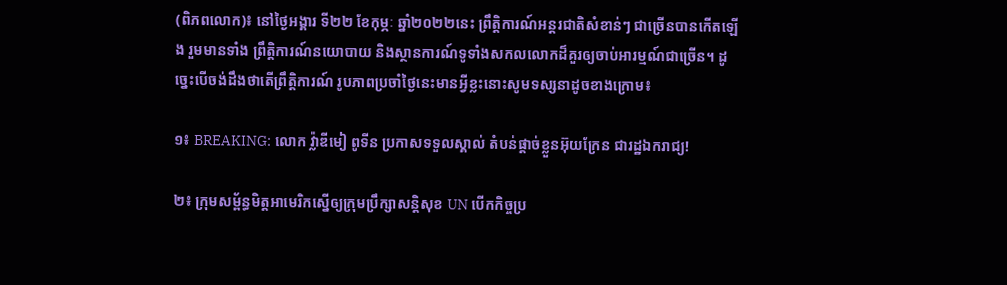(ពិភពលោក)៖ នៅថ្ងៃអង្គារ ទី២២ ខែកុម្ភៈ ឆ្នាំ២០២២នេះ ព្រឹត្តិការណ៍អន្តរជាតិសំខាន់ៗ ជាច្រើនបានកើតឡើង រួមមានទាំង ព្រឹត្តិការណ៍នយោបាយ និងស្ថានការណ៍ទូទាំងសកលលោកដ៏គួរឲ្យចាប់អារម្មណ៍ជាច្រើន។ ដូច្នេះបើចង់ដឹងថាតើព្រឹត្តិការណ៍ រូបភាពប្រចាំថ្ងៃនេះមានអ្វីខ្លះនោះសូមទស្សនាដូចខាងក្រោម៖

១៖ BREAKING: លោក វ៉្លាឌីមៀ ពូទីន ប្រកាសទទួលស្គាល់ តំបន់ផ្តាច់ខ្លួនអ៊ុយក្រែន ជារដ្ឋឯករាជ្យ!

២៖ ក្រុមសម្ព័ន្ធមិត្តអាមេរិកស្នើឲ្យក្រុមប្រឹក្សាសន្តិសុខ UN បើកកិច្ចប្រ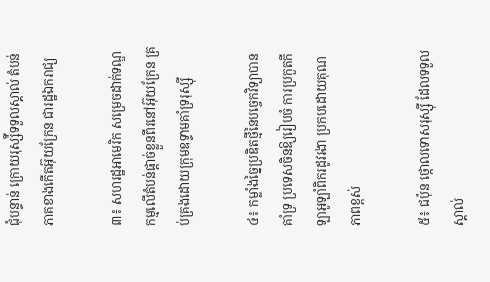ជុំបន្ទាន់ ក្រោយរុស្ស៉ីទទួលស្គាល់ តំបន់ភាគខាងកើតអ៊ុយក្រែន ជារដ្ឋឯករាជ្យ

៣៖ សហរដ្ឋអាមេរិក សម្រេចដាក់ទណ្ឌកម្មលើតំបន់ផ្ដាច់ខ្លួនពីរនៅអ៊ុយក្រែន គ្រប់គ្រងដោយក្រុមឧទ្ទាមគាំទ្ររុស្ស៊ី

៤៖ កម្លាំងច្នៃប្រឌិតថ្មីនៃបច្ចេកវិទ្យាបានគាំទ្រ ប្រទេសចិនឱ្យរៀបចំ ការប្រកួតកីឡាអូឡាំពិករដូវរងា ប្រកបដោយគុណភាពខ្ពស់

៥៖ ជប៉ុន ថ្កោលទោសរុស្ស៊ី ដែលទទួលស្គាល់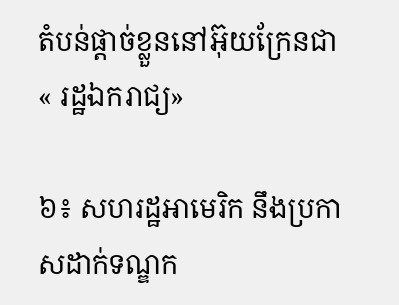តំបន់ផ្ដាច់ខ្លួននៅអ៊ុយក្រែនជា « រដ្ឋឯករាជ្យ»

៦៖ សហរដ្ឋអាមេរិក នឹងប្រកាសដាក់ទណ្ឌក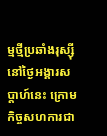ម្មថ្មីប្រឆាំងរុស្ស៊ី នៅថ្ងៃអង្គារសប្ដាហ៍នេះ ក្រោមកិច្ចសហការជា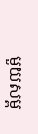មួយសម្ព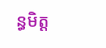ន្ធមិត្ត